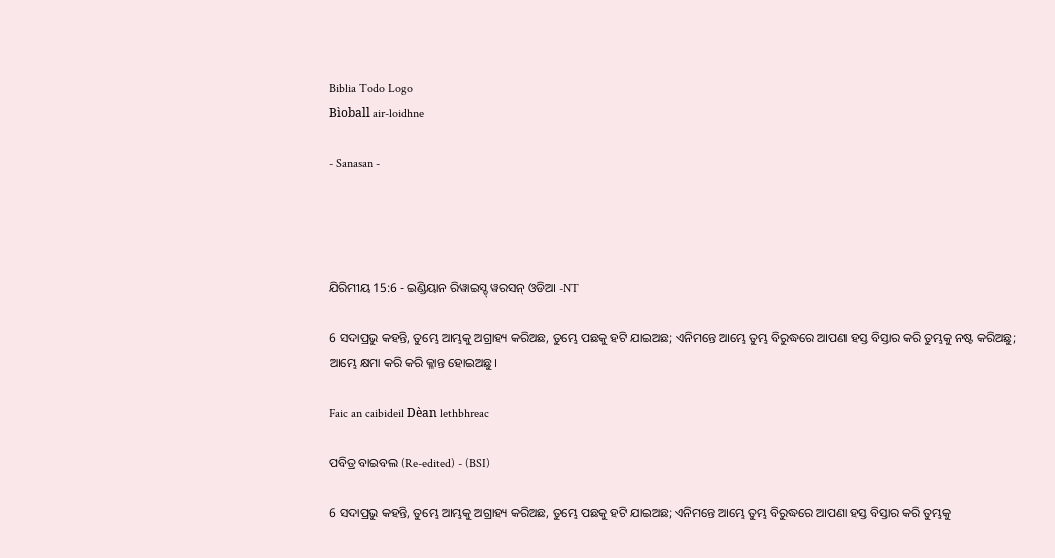Biblia Todo Logo
Bìoball air-loidhne

- Sanasan -




ଯିରିମୀୟ 15:6 - ଇଣ୍ଡିୟାନ ରିୱାଇସ୍ଡ୍ ୱରସନ୍ ଓଡିଆ -NT

6 ସଦାପ୍ରଭୁ କହନ୍ତି, ତୁମ୍ଭେ ଆମ୍ଭକୁ ଅଗ୍ରାହ୍ୟ କରିଅଛ, ତୁମ୍ଭେ ପଛକୁ ହଟି ଯାଇଅଛ; ଏନିମନ୍ତେ ଆମ୍ଭେ ତୁମ୍ଭ ବିରୁଦ୍ଧରେ ଆପଣା ହସ୍ତ ବିସ୍ତାର କରି ତୁମ୍ଭକୁ ନଷ୍ଟ କରିଅଛୁ; ଆମ୍ଭେ କ୍ଷମା କରି କରି କ୍ଳାନ୍ତ ହୋଇଅଛୁ।

Faic an caibideil Dèan lethbhreac

ପବିତ୍ର ବାଇବଲ (Re-edited) - (BSI)

6 ସଦାପ୍ରଭୁ କହନ୍ତି, ତୁମ୍ଭେ ଆମ୍ଭକୁ ଅଗ୍ରାହ୍ୟ କରିଅଛ, ତୁମ୍ଭେ ପଛକୁ ହଟି ଯାଇଅଛ; ଏନିମନ୍ତେ ଆମ୍ଭେ ତୁମ୍ଭ ବିରୁଦ୍ଧରେ ଆପଣା ହସ୍ତ ବିସ୍ତାର କରି ତୁମ୍ଭକୁ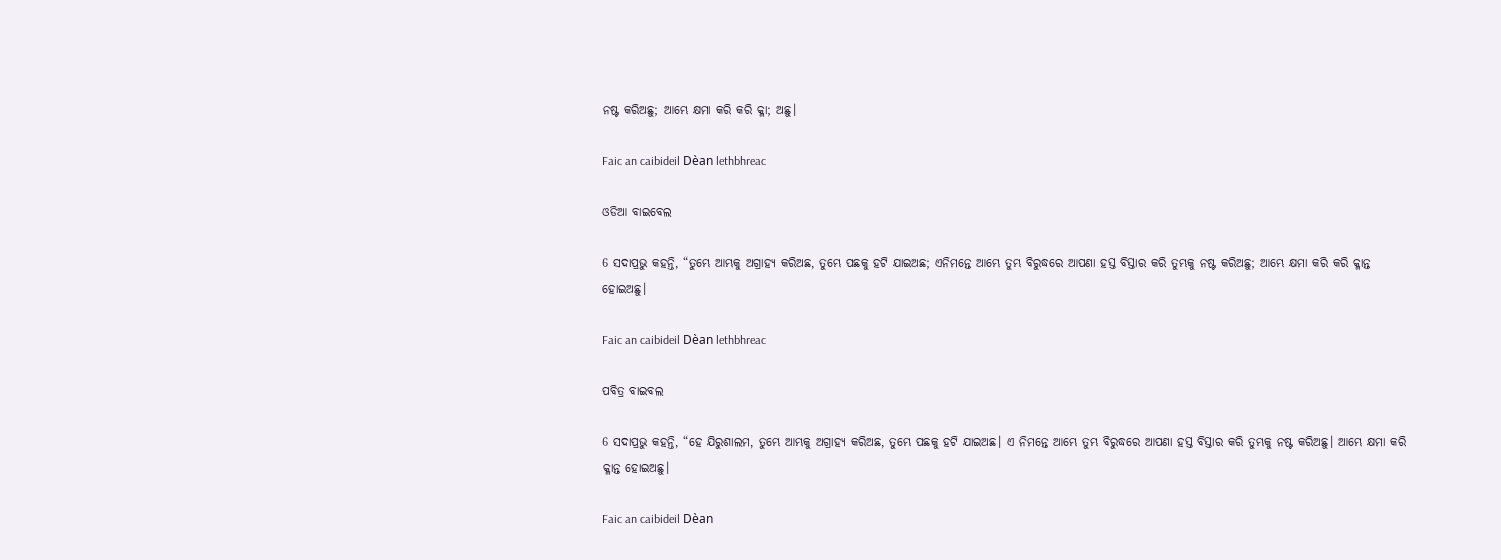ନଷ୍ଟ କରିଅଛୁ; ଆମ୍ଭେ କ୍ଷମା କରି କରି କ୍ଳା; ଅଛୁ।

Faic an caibideil Dèan lethbhreac

ଓଡିଆ ବାଇବେଲ

6 ସଦାପ୍ରଭୁ କହନ୍ତି, “ତୁମ୍ଭେ ଆମ୍ଭକୁ ଅଗ୍ରାହ୍ୟ କରିଅଛ, ତୁମ୍ଭେ ପଛକୁ ହଟି ଯାଇଅଛ; ଏନିମନ୍ତେ ଆମ୍ଭେ ତୁମ୍ଭ ବିରୁଦ୍ଧରେ ଆପଣା ହସ୍ତ ବିସ୍ତାର କରି ତୁମ୍ଭକୁ ନଷ୍ଟ କରିଅଛୁ; ଆମ୍ଭେ କ୍ଷମା କରି କରି କ୍ଳାନ୍ତ ହୋଇଅଛୁ।

Faic an caibideil Dèan lethbhreac

ପବିତ୍ର ବାଇବଲ

6 ସଦାପ୍ରଭୁ କହନ୍ତି, “ହେ ଯିରୁଶାଲମ, ତୁମ୍ଭେ ଆମ୍ଭକୁ ଅଗ୍ରାହ୍ୟ କରିଅଛ, ତୁମ୍ଭେ ପଛକୁ ହଟି ଯାଇଅଛ। ଏ ନିମନ୍ତେ ଆମ୍ଭେ ତୁମ୍ଭ ବିରୁଦ୍ଧରେ ଆପଣା ହସ୍ତ ବିସ୍ତାର କରି ତୁମ୍ଭକୁ ନଷ୍ଟ କରିଅଛୁ। ଆମ୍ଭେ କ୍ଷମା କରି କ୍ଳାନ୍ତ ହୋଇଅଛୁ।

Faic an caibideil Dèan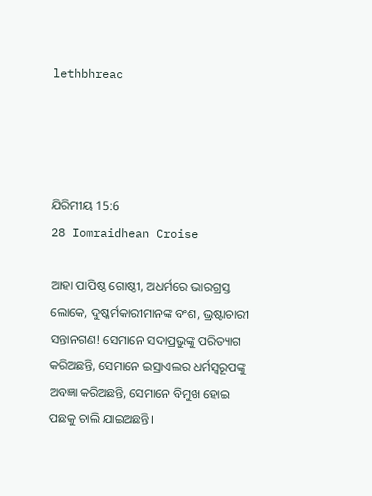lethbhreac




ଯିରିମୀୟ 15:6
28 Iomraidhean Croise

ଆହା ପାପିଷ୍ଠ ଗୋଷ୍ଠୀ, ଅଧର୍ମରେ ଭାରଗ୍ରସ୍ତ ଲୋକେ, ଦୁଷ୍କର୍ମକାରୀମାନଙ୍କ ବଂଶ, ଭ୍ରଷ୍ଟାଚାରୀ ସନ୍ତାନଗଣ! ସେମାନେ ସଦାପ୍ରଭୁଙ୍କୁ ପରିତ୍ୟାଗ କରିଅଛନ୍ତି, ସେମାନେ ଇସ୍ରାଏଲର ଧର୍ମସ୍ୱରୂପଙ୍କୁ ଅବଜ୍ଞା କରିଅଛନ୍ତି, ସେମାନେ ବିମୁଖ ହୋଇ ପଛକୁ ଚାଲି ଯାଇଅଛନ୍ତି।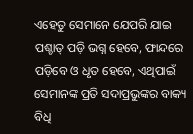ଏହେତୁ ସେମାନେ ଯେପରି ଯାଇ ପଶ୍ଚାତ୍‍ ପଡ଼ି ଭଗ୍ନ ହେବେ, ଫାନ୍ଦରେ ପଡ଼ିବେ ଓ ଧୃତ ହେବେ, ଏଥିପାଇଁ ସେମାନଙ୍କ ପ୍ରତି ସଦାପ୍ରଭୁଙ୍କର ବାକ୍ୟ ବିଧି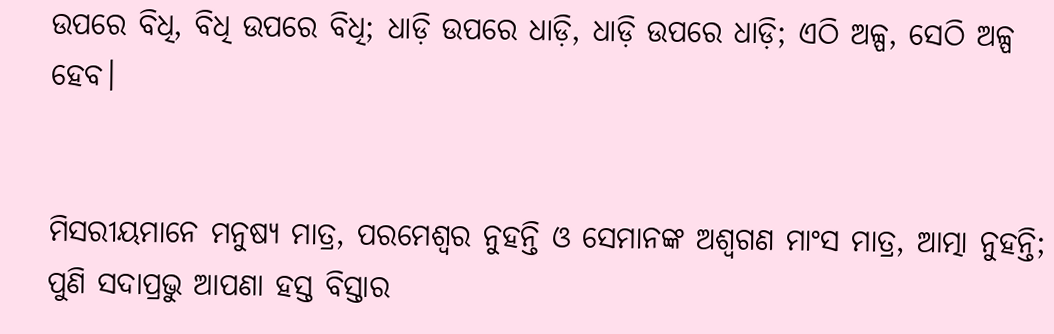ଉପରେ ବିଧି, ବିଧି ଉପରେ ବିଧି; ଧାଡ଼ି ଉପରେ ଧାଡ଼ି, ଧାଡ଼ି ଉପରେ ଧାଡ଼ି; ଏଠି ଅଳ୍ପ, ସେଠି ଅଳ୍ପ ହେବ।


ମିସରୀୟମାନେ ମନୁଷ୍ୟ ମାତ୍ର, ପରମେଶ୍ୱର ନୁହନ୍ତି ଓ ସେମାନଙ୍କ ଅଶ୍ୱଗଣ ମାଂସ ମାତ୍ର, ଆତ୍ମା ନୁହନ୍ତି; ପୁଣି ସଦାପ୍ରଭୁ ଆପଣା ହସ୍ତ ବିସ୍ତାର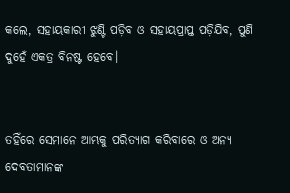କଲେ, ସହାୟକାରୀ ଝୁଣ୍ଟି ପଡ଼ିବ ଓ ସହାୟପ୍ରାପ୍ତ ପଡ଼ିଯିବ, ପୁଣି ଦୁହେଁ ଏକତ୍ର ବିନଷ୍ଟ ହେବେ।


ତହିଁରେ ସେମାନେ ଆମ୍ଭକୁ ପରିତ୍ୟାଗ କରିବାରେ ଓ ଅନ୍ୟ ଦେବତାମାନଙ୍କ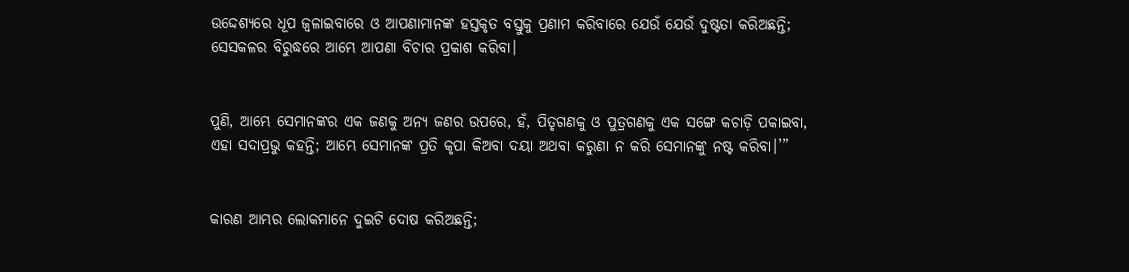ଉଦ୍ଦେଶ୍ୟରେ ଧୂପ ଜ୍ୱଳାଇବାରେ ଓ ଆପଣାମାନଙ୍କ ହସ୍ତକୃତ ବସ୍ତୁକୁ ପ୍ରଣାମ କରିବାରେ ଯେଉଁ ଯେଉଁ ଦୁଷ୍ଟତା କରିଅଛନ୍ତି; ସେସକଳର ବିରୁଦ୍ଧରେ ଆମ୍ଭେ ଆପଣା ବିଚାର ପ୍ରକାଶ କରିବା।


ପୁଣି, ଆମ୍ଭେ ସେମାନଙ୍କର ଏକ ଜଣକୁ ଅନ୍ୟ ଜଣର ଉପରେ, ହଁ, ପିତୃଗଣକୁ ଓ ପୁତ୍ରଗଣକୁ ଏକ ସଙ୍ଗେ କଚାଡ଼ି ପକାଇବା, ଏହା ସଦାପ୍ରଭୁ କହନ୍ତି; ଆମ୍ଭେ ସେମାନଙ୍କ ପ୍ରତି କୃପା କିଅବା ଦୟା ଅଥବା କରୁଣା ନ କରି ସେମାନଙ୍କୁ ନଷ୍ଟ କରିବା।’”


କାରଣ ଆମ୍ଭର ଲୋକମାନେ ଦୁଇଟି ଦୋଷ କରିଅଛନ୍ତି;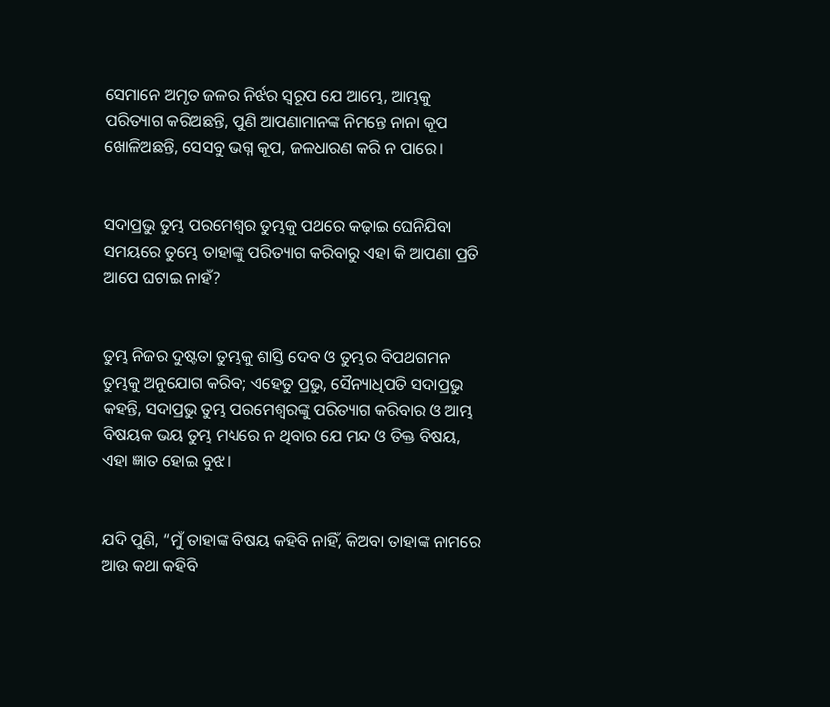ସେମାନେ ଅମୃତ ଜଳର ନିର୍ଝର ସ୍ୱରୂପ ଯେ ଆମ୍ଭେ, ଆମ୍ଭକୁ ପରିତ୍ୟାଗ କରିଅଛନ୍ତି, ପୁଣି ଆପଣାମାନଙ୍କ ନିମନ୍ତେ ନାନା କୂପ ଖୋଳିଅଛନ୍ତି, ସେସବୁ ଭଗ୍ନ କୂପ, ଜଳଧାରଣ କରି ନ ପାରେ।


ସଦାପ୍ରଭୁ ତୁମ୍ଭ ପରମେଶ୍ୱର ତୁମ୍ଭକୁ ପଥରେ କଢ଼ାଇ ଘେନିଯିବା ସମୟରେ ତୁମ୍ଭେ ତାହାଙ୍କୁ ପରିତ୍ୟାଗ କରିବାରୁ ଏହା କି ଆପଣା ପ୍ରତି ଆପେ ଘଟାଇ ନାହଁ?


ତୁମ୍ଭ ନିଜର ଦୁଷ୍ଟତା ତୁମ୍ଭକୁ ଶାସ୍ତି ଦେବ ଓ ତୁମ୍ଭର ବିପଥଗମନ ତୁମ୍ଭକୁ ଅନୁଯୋଗ କରିବ; ଏହେତୁ ପ୍ରଭୁ, ସୈନ୍ୟାଧିପତି ସଦାପ୍ରଭୁ କହନ୍ତି, ସଦାପ୍ରଭୁ ତୁମ୍ଭ ପରମେଶ୍ୱରଙ୍କୁ ପରିତ୍ୟାଗ କରିବାର ଓ ଆମ୍ଭ ବିଷୟକ ଭୟ ତୁମ୍ଭ ମଧ୍ୟରେ ନ ଥିବାର ଯେ ମନ୍ଦ ଓ ତିକ୍ତ ବିଷୟ, ଏହା ଜ୍ଞାତ ହୋଇ ବୁଝ।


ଯଦି ପୁଣି, “ମୁଁ ତାହାଙ୍କ ବିଷୟ କହିବି ନାହିଁ, କିଅବା ତାହାଙ୍କ ନାମରେ ଆଉ କଥା କହିବି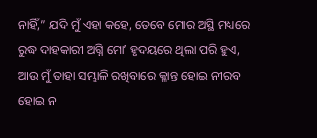ନାହିଁ,” ଯଦି ମୁଁ ଏହା କହେ, ତେବେ ମୋର ଅସ୍ଥି ମଧ୍ୟରେ ରୁଦ୍ଧ ଦାହକାରୀ ଅଗ୍ନି ମୋʼ ହୃଦୟରେ ଥିଲା ପରି ହୁଏ, ଆଉ ମୁଁ ତାହା ସମ୍ଭାଳି ରଖିବାରେ କ୍ଳାନ୍ତ ହୋଇ ନୀରବ ହୋଇ ନ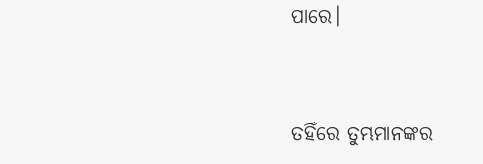ପାରେ।


ତହିଁରେ ତୁମ୍ଭମାନଙ୍କର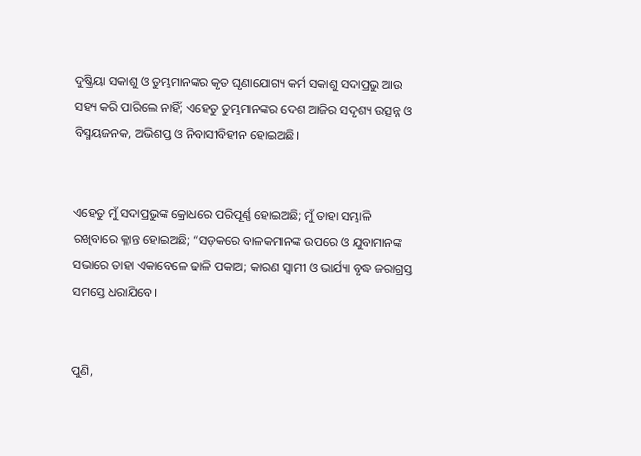ଦୁଷ୍କ୍ରିୟା ସକାଶୁ ଓ ତୁମ୍ଭମାନଙ୍କର କୃତ ଘୃଣାଯୋଗ୍ୟ କର୍ମ ସକାଶୁ ସଦାପ୍ରଭୁ ଆଉ ସହ୍ୟ କରି ପାରିଲେ ନାହିଁ; ଏହେତୁ ତୁମ୍ଭମାନଙ୍କର ଦେଶ ଆଜିର ସଦୃଶ୍ୟ ଉତ୍ସନ୍ନ ଓ ବିସ୍ମୟଜନକ, ଅଭିଶପ୍ତ ଓ ନିବାସୀବିହୀନ ହୋଇଅଛି।


ଏହେତୁ ମୁଁ ସଦାପ୍ରଭୁଙ୍କ କ୍ରୋଧରେ ପରିପୂର୍ଣ୍ଣ ହୋଇଅଛି; ମୁଁ ତାହା ସମ୍ଭାଳି ରଖିବାରେ କ୍ଳାନ୍ତ ହୋଇଅଛି; “ସଡ଼କରେ ବାଳକମାନଙ୍କ ଉପରେ ଓ ଯୁବାମାନଙ୍କ ସଭାରେ ତାହା ଏକାବେଳେ ଢାଳି ପକାଅ; କାରଣ ସ୍ୱାମୀ ଓ ଭାର୍ଯ୍ୟା ବୃଦ୍ଧ ଜରାଗ୍ରସ୍ତ ସମସ୍ତେ ଧରାଯିବେ।


ପୁଣି,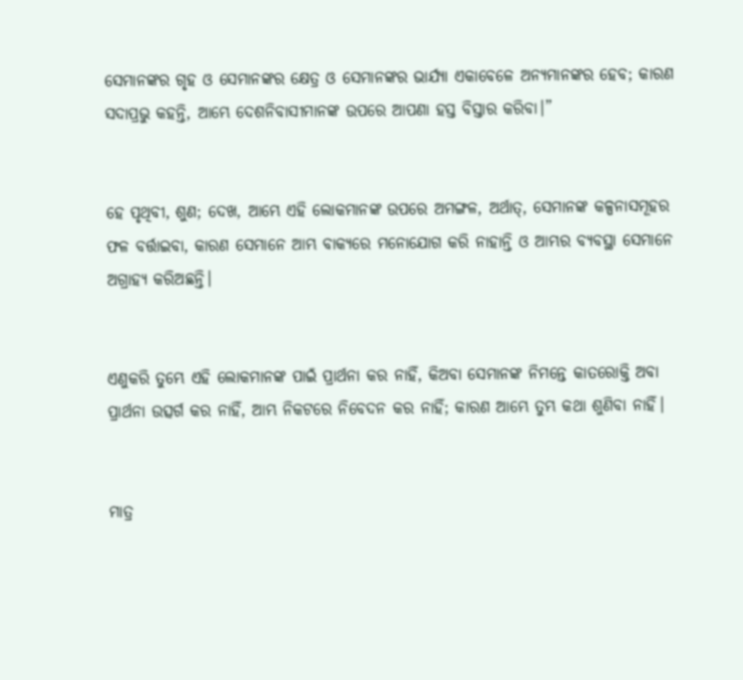ସେମାନଙ୍କର ଗୃହ ଓ ସେମାନଙ୍କର କ୍ଷେତ୍ର ଓ ସେମାନଙ୍କର ଭାର୍ଯ୍ୟା ଏକାବେଳେ ଅନ୍ୟମାନଙ୍କର ହେବ; କାରଣ ସଦାପ୍ରଭୁ କହନ୍ତି, ଆମ୍ଭେ ଦେଶନିବାସୀମାନଙ୍କ ଉପରେ ଆପଣା ହସ୍ତ ବିସ୍ତାର କରିବା।”


ହେ ପୃଥିବୀ, ଶୁଣ; ଦେଖ, ଆମ୍ଭେ ଏହି ଲୋକମାନଙ୍କ ଉପରେ ଅମଙ୍ଗଳ, ଅର୍ଥାତ୍‍, ସେମାନଙ୍କ କଳ୍ପନାସମୂହର ଫଳ ବର୍ତ୍ତାଇବା, କାରଣ ସେମାନେ ଆମ୍ଭ ବାକ୍ୟରେ ମନୋଯୋଗ କରି ନାହାନ୍ତି ଓ ଆମ୍ଭର ବ୍ୟବସ୍ଥା ସେମାନେ ଅଗ୍ରାହ୍ୟ କରିଅଛନ୍ତି।


ଏଣୁକରି ତୁମ୍ଭେ ଏହି ଲୋକମାନଙ୍କ ପାଇଁ ପ୍ରାର୍ଥନା କର ନାହିଁ, କିଅବା ସେମାନଙ୍କ ନିମନ୍ତେ କାତରୋକ୍ତି ଅବା ପ୍ରାର୍ଥନା ଉତ୍ସର୍ଗ କର ନାହିଁ, ଆମ୍ଭ ନିକଟରେ ନିବେଦନ କର ନାହିଁ; କାରଣ ଆମ୍ଭେ ତୁମ୍ଭ କଥା ଶୁଣିବା ନାହିଁ।


ମାତ୍ର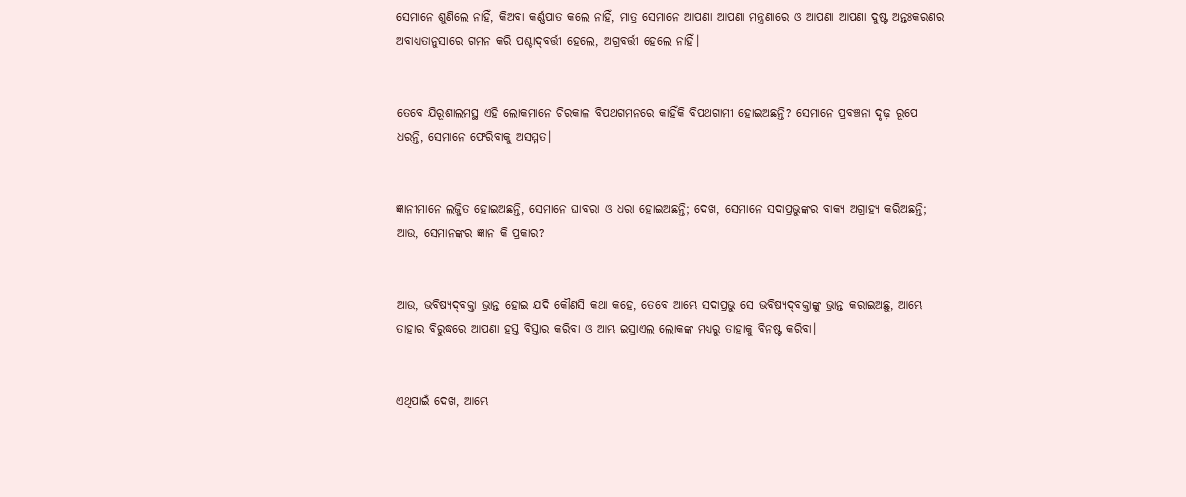ସେମାନେ ଶୁଣିଲେ ନାହିଁ, କିଅବା କର୍ଣ୍ଣପାତ କଲେ ନାହିଁ, ମାତ୍ର ସେମାନେ ଆପଣା ଆପଣା ମନ୍ତ୍ରଣାରେ ଓ ଆପଣା ଆପଣା ଦୁଷ୍ଟ ଅନ୍ତଃକରଣର ଅବାଧ୍ୟତାନୁସାରେ ଗମନ କରି ପଶ୍ଚାଦ୍‍ବର୍ତ୍ତୀ ହେଲେ, ଅଗ୍ରବର୍ତ୍ତୀ ହେଲେ ନାହିଁ।


ତେବେ ଯିରୂଶାଲମସ୍ଥ ଏହି ଲୋକମାନେ ଚିରକାଳ ବିପଥଗମନରେ କାହିଁକି ବିପଥଗାମୀ ହୋଇଅଛନ୍ତି? ସେମାନେ ପ୍ରବଞ୍ଚନା ଦୃଢ଼ ରୂପେ ଧରନ୍ତି, ସେମାନେ ଫେରିବାକୁ ଅସମ୍ମତ।


ଜ୍ଞାନୀମାନେ ଲଜ୍ଜିତ ହୋଇଅଛନ୍ତି, ସେମାନେ ଘାବରା ଓ ଧରା ହୋଇଅଛନ୍ତି; ଦେଖ, ସେମାନେ ସଦାପ୍ରଭୁଙ୍କର ବାକ୍ୟ ଅଗ୍ରାହ୍ୟ କରିଅଛନ୍ତି; ଆଉ, ସେମାନଙ୍କର ଜ୍ଞାନ କି ପ୍ରକାର?


ଆଉ, ଭବିଷ୍ୟଦ୍‍ବକ୍ତା ଭ୍ରାନ୍ତ ହୋଇ ଯଦି କୌଣସି କଥା କହେ, ତେବେ ଆମ୍ଭେ ସଦାପ୍ରଭୁ ସେ ଭବିଷ୍ୟଦ୍‍ବକ୍ତାଙ୍କୁ ଭ୍ରାନ୍ତ କରାଇଅଛୁ, ଆମ୍ଭେ ତାହାର ବିରୁଦ୍ଧରେ ଆପଣା ହସ୍ତ ବିସ୍ତାର କରିବା ଓ ଆମ୍ଭ ଇସ୍ରାଏଲ ଲୋକଙ୍କ ମଧ୍ୟରୁ ତାହାକୁ ବିନଷ୍ଟ କରିବା।


ଏଥିପାଇଁ ଦେଖ, ଆମ୍ଭେ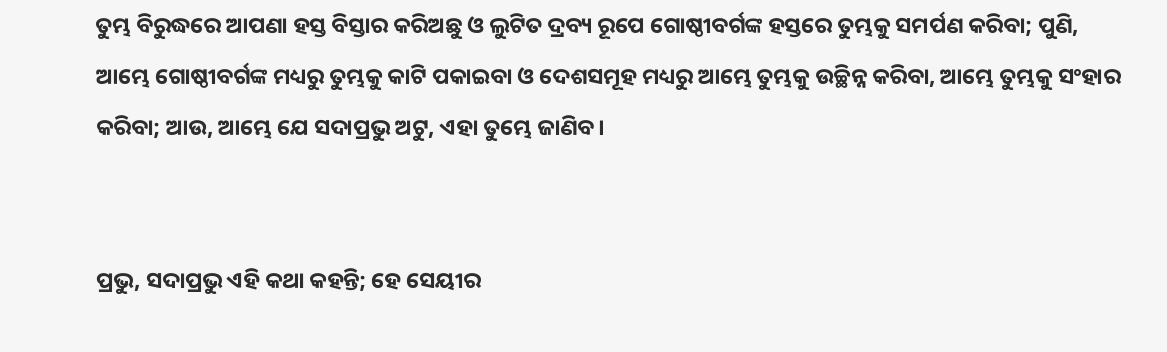ତୁମ୍ଭ ବିରୁଦ୍ଧରେ ଆପଣା ହସ୍ତ ବିସ୍ତାର କରିଅଛୁ ଓ ଲୁଟିତ ଦ୍ରବ୍ୟ ରୂପେ ଗୋଷ୍ଠୀବର୍ଗଙ୍କ ହସ୍ତରେ ତୁମ୍ଭକୁ ସମର୍ପଣ କରିବା; ପୁଣି, ଆମ୍ଭେ ଗୋଷ୍ଠୀବର୍ଗଙ୍କ ମଧ୍ୟରୁ ତୁମ୍ଭକୁ କାଟି ପକାଇବା ଓ ଦେଶସମୂହ ମଧ୍ୟରୁ ଆମ୍ଭେ ତୁମ୍ଭକୁ ଉଚ୍ଛିନ୍ନ କରିବା, ଆମ୍ଭେ ତୁମ୍ଭକୁ ସଂହାର କରିବା; ଆଉ, ଆମ୍ଭେ ଯେ ସଦାପ୍ରଭୁ ଅଟୁ, ଏହା ତୁମ୍ଭେ ଜାଣିବ।


ପ୍ରଭୁ, ସଦାପ୍ରଭୁ ଏହି କଥା କହନ୍ତି; ହେ ସେୟୀର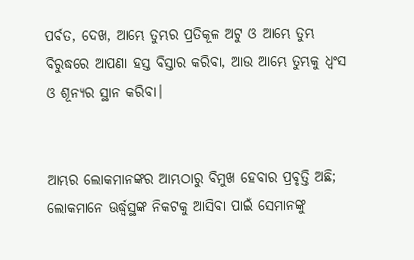ପର୍ବତ, ଦେଖ, ଆମ୍ଭେ ତୁମ୍ଭର ପ୍ରତିକୂଳ ଅଟୁ ଓ ଆମ୍ଭେ ତୁମ୍ଭ ବିରୁଦ୍ଧରେ ଆପଣା ହସ୍ତ ବିସ୍ତାର କରିବା, ଆଉ ଆମ୍ଭେ ତୁମ୍ଭକୁ ଧ୍ୱଂସ ଓ ଶୂନ୍ୟର ସ୍ଥାନ କରିବା।


ଆମ୍ଭର ଲୋକମାନଙ୍କର ଆମ୍ଭଠାରୁ ବିମୁଖ ହେବାର ପ୍ରବୃତ୍ତି ଅଛି; ଲୋକମାନେ ଊର୍ଦ୍ଧ୍ୱସ୍ଥଙ୍କ ନିକଟକୁ ଆସିବା ପାଇଁ ସେମାନଙ୍କୁ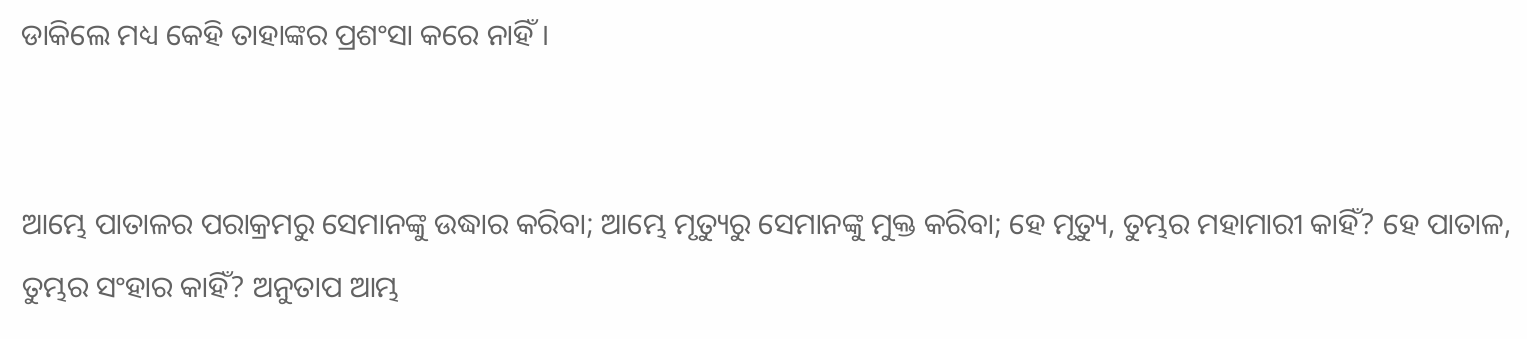ଡାକିଲେ ମଧ୍ୟ କେହି ତାହାଙ୍କର ପ୍ରଶଂସା କରେ ନାହିଁ।


ଆମ୍ଭେ ପାତାଳର ପରାକ୍ରମରୁ ସେମାନଙ୍କୁ ଉଦ୍ଧାର କରିବା; ଆମ୍ଭେ ମୃତ୍ୟୁରୁ ସେମାନଙ୍କୁ ମୁକ୍ତ କରିବା; ହେ ମୃତ୍ୟୁ, ତୁମ୍ଭର ମହାମାରୀ କାହିଁ? ହେ ପାତାଳ, ତୁମ୍ଭର ସଂହାର କାହିଁ? ଅନୁତାପ ଆମ୍ଭ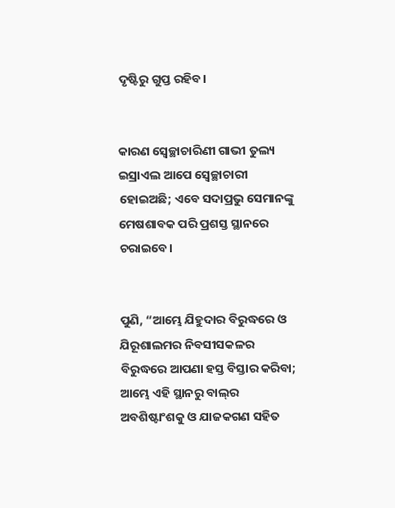ଦୃଷ୍ଟିରୁ ଗୁପ୍ତ ରହିବ।


କାରଣ ସ୍ଵେଚ୍ଛାଚାରିଣୀ ଗାଭୀ ତୁଲ୍ୟ ଇସ୍ରାଏଲ ଆପେ ସ୍ଵେଚ୍ଛାଚାରୀ ହୋଇଅଛି; ଏବେ ସଦାପ୍ରଭୁ ସେମାନଙ୍କୁ ମେଷଶାବକ ପରି ପ୍ରଶସ୍ତ ସ୍ଥାନରେ ଚରାଇବେ।


ପୁଣି, “ଆମ୍ଭେ ଯିହୁଦାର ବିରୁଦ୍ଧରେ ଓ ଯିରୂଶାଲମର ନିବସୀସକଳର ବିରୁଦ୍ଧରେ ଆପଣା ହସ୍ତ ବିସ୍ତାର କରିବା; ଆମ୍ଭେ ଏହି ସ୍ଥାନରୁ ବାଲ୍‍ର ଅବଶିଷ୍ଟାଂଶକୁ ଓ ଯାଜକଗଣ ସହିତ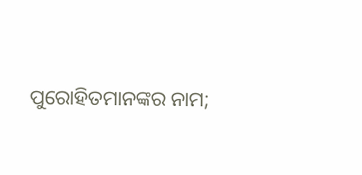ପୁରୋହିତମାନଙ୍କର ନାମ;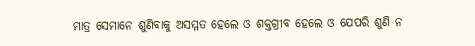ମାତ୍ର ସେମାନେ ଶୁଣିବାକୁ ଅସମ୍ମତ ହେଲେ ଓ ଶକ୍ତଗ୍ରୀବ ହେଲେ ଓ ଯେପରି ଶୁଣି ନ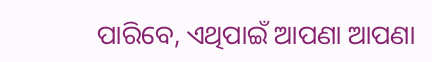ପାରିବେ, ଏଥିପାଇଁ ଆପଣା ଆପଣା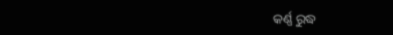କର୍ଣ୍ଣ ରୁଦ୍ଧ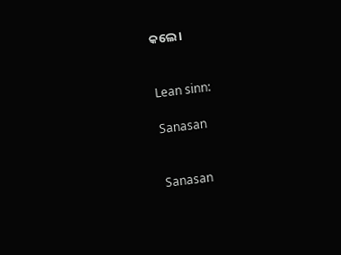କଲେ।


Lean sinn:

Sanasan


Sanasan